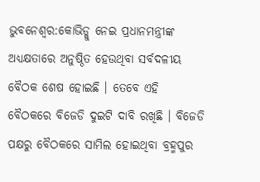ଭୁବନେଶ୍ବର:କୋଭିଡ୍କୁ ନେଇ ପ୍ରଧାନମନ୍ତ୍ରୀଙ୍କ ଅଧ୍ୟକ୍ଷତାରେ ଅନୁଷ୍ଠିତ ହେଉଥିବା ସର୍ବଦଳୀୟ ବୈଠକ ଶେଷ ହୋଇଛି । ତେବେ ଏହି ବୈଠକରେ ବିଜେଡି ଦୁଇଟି ଦାବି ରଖିଛି । ବିଜେଡି ପକ୍ଷରୁ ବୈଠକରେ ସାମିଲ ହୋଇଥିବା ବ୍ରହ୍ମପୁର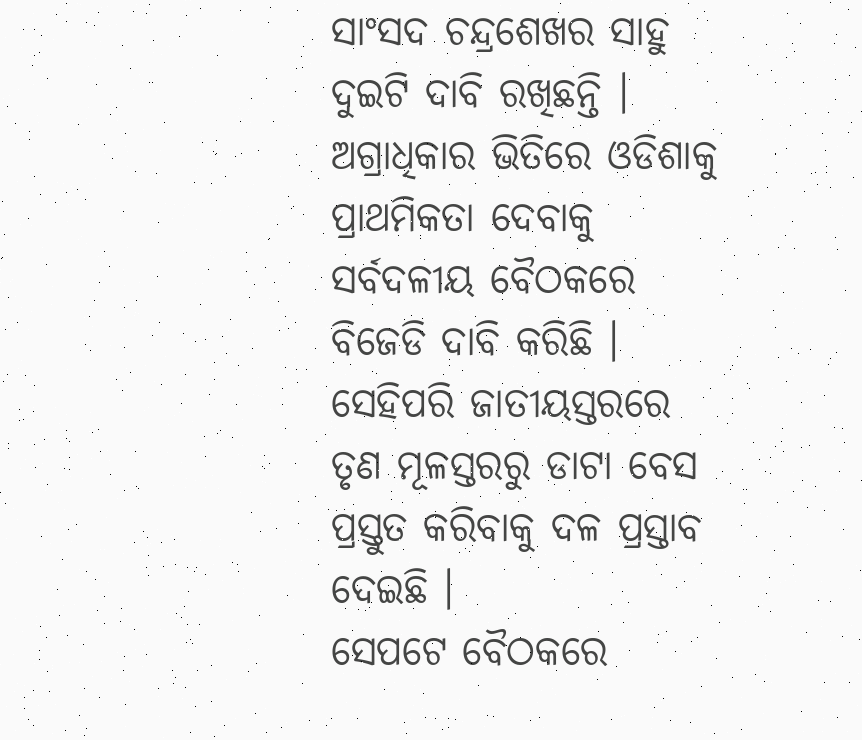ସାଂସଦ ଚନ୍ଦ୍ରଶେଖର ସାହୁ ଦୁଇଟି ଦାବି ରଖିଛନ୍ତି ।
ଅଗ୍ରାଧିକାର ଭିତିରେ ଓଡିଶାକୁ ପ୍ରାଥମିକତା ଦେବାକୁ ସର୍ବଦଳୀୟ ବୈଠକରେ ବିଜେଡି ଦାବି କରିଛି । ସେହିପରି ଜାତୀୟସ୍ତରରେ ତୃଣ ମୂଳସ୍ତରରୁ ଡାଟା ବେସ ପ୍ରସ୍ତୁତ କରିବାକୁ ଦଳ ପ୍ରସ୍ତାବ ଦେଇଛି ।
ସେପଟେ ବୈଠକରେ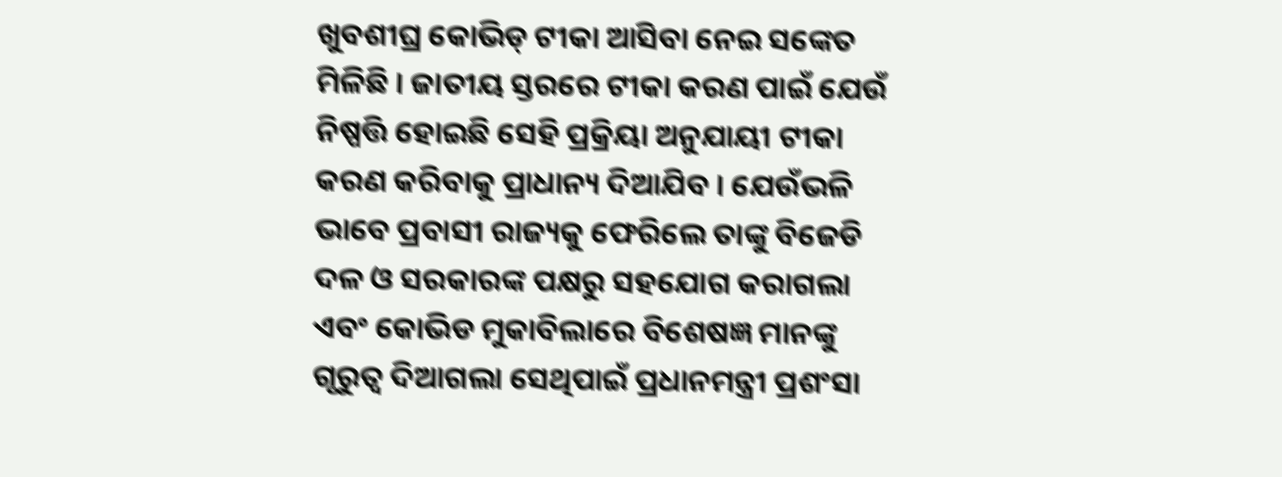ଖୁବଶୀଘ୍ର କୋଭିଡ୍ ଟୀକା ଆସିବା ନେଇ ସଙ୍କେତ ମିଳିଛି । ଜାତୀୟ ସ୍ତରରେ ଟୀକା କରଣ ପାଇଁ ଯେଉଁ ନିଷ୍ପତ୍ତି ହୋଇଛି ସେହି ପ୍ରକ୍ରିୟା ଅନୁଯାୟୀ ଟୀକା କରଣ କରିବାକୁ ପ୍ରାଧାନ୍ୟ ଦିଆଯିବ । ଯେଉଁଭଳି ଭାବେ ପ୍ରବାସୀ ରାଜ୍ୟକୁ ଫେରିଲେ ତାଙ୍କୁ ବିଜେଡି ଦଳ ଓ ସରକାରଙ୍କ ପକ୍ଷରୁ ସହଯୋଗ କରାଗଲା ଏବଂ କୋଭିଡ ମୁକାବିଲାରେ ବିଶେଷଜ୍ଞ ମାନଙ୍କୁ ଗୃରୁତ୍ବ ଦିଆଗଲା ସେଥିପାଇଁ ପ୍ରଧାନମନ୍ତ୍ରୀ ପ୍ରଶଂସା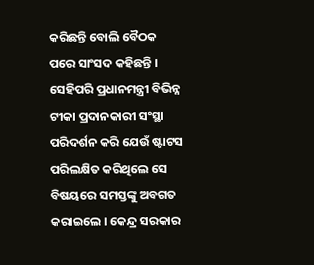କରିଛନ୍ତି ବୋଲି ବୈଠକ ପରେ ସାଂସଦ କହିଛନ୍ତି ।
ସେହିପରି ପ୍ରଧାନମନ୍ତ୍ରୀ ବିଭିନ୍ନ ଟୀକା ପ୍ରଦାନକାରୀ ସଂସ୍ଥା ପରିଦର୍ଶନ କରି ଯେଉଁ ଷ୍ଟାଟସ ପରିଲକ୍ଷିତ କରିଥିଲେ ସେ ବିଷୟରେ ସମସ୍ତଙ୍କୁ ଅବଗତ କରାଇଲେ । କେନ୍ଦ୍ର ସରକାର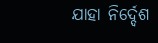ଯାହା ନିର୍ଦ୍ଦେଶ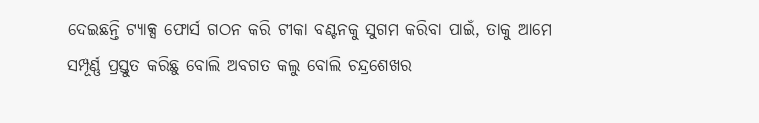ଦେଇଛନ୍ତି ଟ୍ୟାକ୍ସ ଫୋର୍ସ ଗଠନ କରି ଟୀକା ବଣ୍ଟନକୁ ସୁଗମ କରିବା ପାଇଁ, ତାକୁ ଆମେ ସମ୍ପୂର୍ଣ୍ଣ ପ୍ରସ୍ତୁତ କରିଛୁ ବୋଲି ଅବଗତ କଲୁ ବୋଲି ଚନ୍ଦ୍ରଶେଖର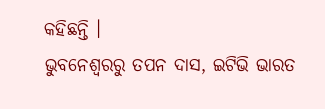କହିଛନ୍ତି ।
ଭୁବନେଶ୍ବରରୁ ତପନ ଦାସ, ଇଟିଭି ଭାରତ